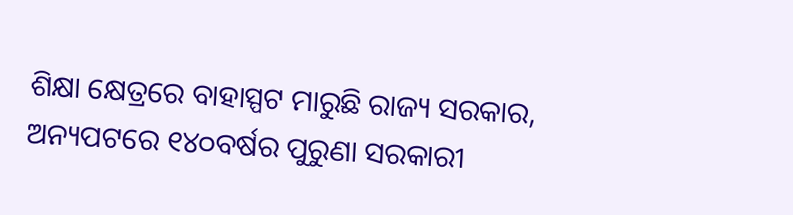ଶିକ୍ଷା କ୍ଷେତ୍ରରେ ବାହାସ୍ପଟ ମାରୁଛି ରାଜ୍ୟ ସରକାର, ଅନ୍ୟପଟରେ ୧୪୦ବର୍ଷର ପୁରୁଣା ସରକାରୀ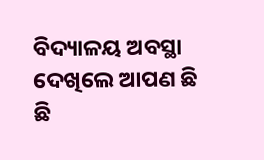ବିଦ୍ୟାଳୟ ଅବସ୍ଥା ଦେଖିଲେ ଆପଣ ଛି ଛି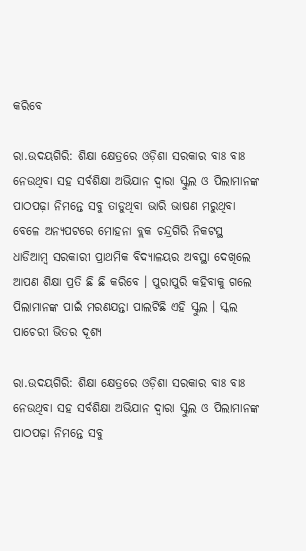କରିବେ

ରା.ଉଦୟଗିରି: ଶିକ୍ଷା କ୍ଷେତ୍ରରେ ଓଡ଼ିଶା ସରକାର ବାଃ ବାଃ ନେଉଥିବା ସହ ସର୍ବଶିକ୍ଷା ଅଭିଯାନ ଦ୍ୱାରା ସ୍କୁଲ ଓ ପିଲାମାନଙ୍କ ପାଠପଢ଼ା ନିମନ୍ତେ ସବୁ ତାଡୁଥିବା ଭାରି ଭାଷଣ ମରୁଥିବା ବେଳେ ଅନ୍ୟପଟରେ ମୋହନା ବ୍ଲକ ଚନ୍ଦ୍ରଗିରି ନିକଟସ୍ଥ ଧାଡିଆମ୍ବ ସରକାରୀ ପ୍ରାଥମିକ ବିଦ୍ୟାଳୟର ଅବସ୍ଥା ଦେଖିଲେ ଆପଣ ଶିକ୍ଷା ପ୍ରତି ଛି ଛି କରିବେ । ପୁରାପୁରି କହିବାକୁ ଗଲେ ପିଲାମାନଙ୍କ ପାଇଁ ମରଣଯନ୍ତା ପାଲଟିଛି ଏହି ସ୍କୁଲ । ସ୍କଲ ପାଚେରୀ ଭିତର ଦୂଶ୍ୟ

ରା.ଉଦୟଗିରି: ଶିକ୍ଷା କ୍ଷେତ୍ରରେ ଓଡ଼ିଶା ସରକାର ବାଃ ବାଃ ନେଉଥିବା ସହ ସର୍ବଶିକ୍ଷା ଅଭିଯାନ ଦ୍ୱାରା ସ୍କୁଲ ଓ ପିଲାମାନଙ୍କ ପାଠପଢ଼ା ନିମନ୍ତେ ସବୁ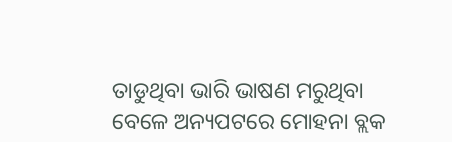ତାଡୁଥିବା ଭାରି ଭାଷଣ ମରୁଥିବା ବେଳେ ଅନ୍ୟପଟରେ ମୋହନା ବ୍ଲକ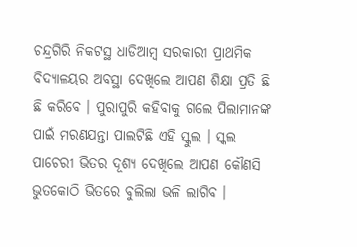ଚନ୍ଦ୍ରଗିରି ନିକଟସ୍ଥ ଧାଡିଆମ୍ବ ସରକାରୀ ପ୍ରାଥମିକ ବିଦ୍ୟାଳୟର ଅବସ୍ଥା ଦେଖିଲେ ଆପଣ ଶିକ୍ଷା ପ୍ରତି ଛି ଛି କରିବେ । ପୁରାପୁରି କହିବାକୁ ଗଲେ ପିଲାମାନଙ୍କ ପାଇଁ ମରଣଯନ୍ତା ପାଲଟିଛି ଏହି ସ୍କୁଲ । ସ୍କଲ ପାଚେରୀ ଭିତର ଦୂଶ୍ୟ ଦେଖିଲେ ଆପଣ କୌଣସି ଭୁତକୋଠି ଭିତରେ ବୁଲିଲା ଭଳି ଲାଗିବ ।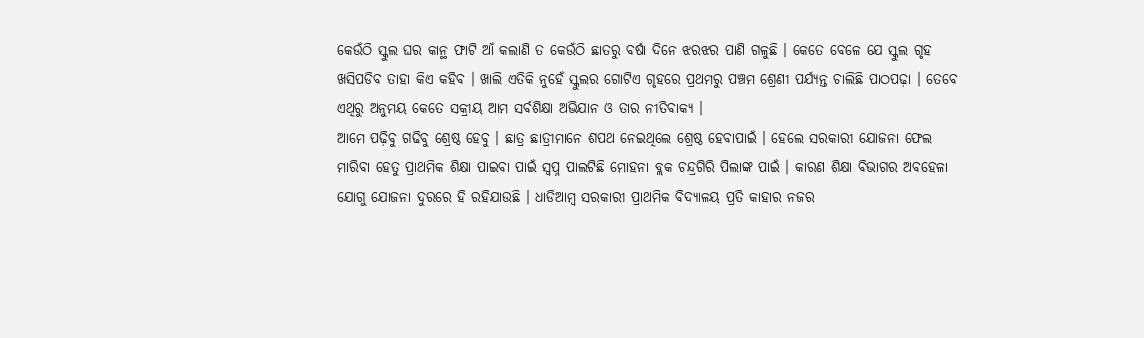କେଉଁଠି ସ୍କୁଲ ଘର କାନ୍ଥ ଫାଟି ଆଁ କଲାଣି ତ କେଉଁଠି ଛାତରୁ ବର୍ଷା ଦିନେ ଝରଝର ପାଣି ଗଳୁଛି । କେତେ ବେଳେ ଯେ ସ୍କୁଲ ଗୃହ ଖସିପଡିବ ତାହା କିଏ କହିବ । ଖାଲି ଏତିକି ନୁହେଁ ସ୍କୁଲର ଗୋଟିଏ ଗୃହରେ ପ୍ରଥମରୁ ପଞ୍ଚମ ଶ୍ରେଣୀ ପର୍ଯ୍ୟନ୍ତ ଚାଲିଛି ପାଠପଢ଼ା । ତେବେ ଏଥିରୁ ଅନୁମୟ କେତେ ସକ୍ରୀୟ ଆମ ସର୍ବଶିକ୍ଷା ଅଭିଯାନ ଓ ତାର ନୀତିବାକ୍ୟ ।
ଆମେ ପଢ଼ିବୁ ଗଢିବୁ ଶ୍ରେଷ୍ଠ ହେବୁ । ଛାତ୍ର ଛାତ୍ରୀମାନେ ଶପଥ ନେଇଥିଲେ ଶ୍ରେଷ୍ଠ ହେବାପାଇଁ । ହେଲେ ସରକାରୀ ଯୋଜନା ଫେଲ ମାରିବା ହେତୁ ପ୍ରାଥମିକ ଶିକ୍ଷା ପାଇବା ପାଇଁ ସ୍ବପ୍ନ ପାଲଟିଛି ମୋହନା ବ୍ଲକ ଚନ୍ଦ୍ରଗିରି ପିଲାଙ୍କ ପାଇଁ । କାରଣ ଶିକ୍ଷା ବିଭାଗର ଅବହେଳା ଯୋଗୁ ଯୋଜନା ଦୁରରେ ହି ରହିଯାଉଛି । ଧାଡିଆମ୍ବ ସରକାରୀ ପ୍ରାଥମିକ ବିଦ୍ୟାଳୟ ପ୍ରତି କାହାର ନଜର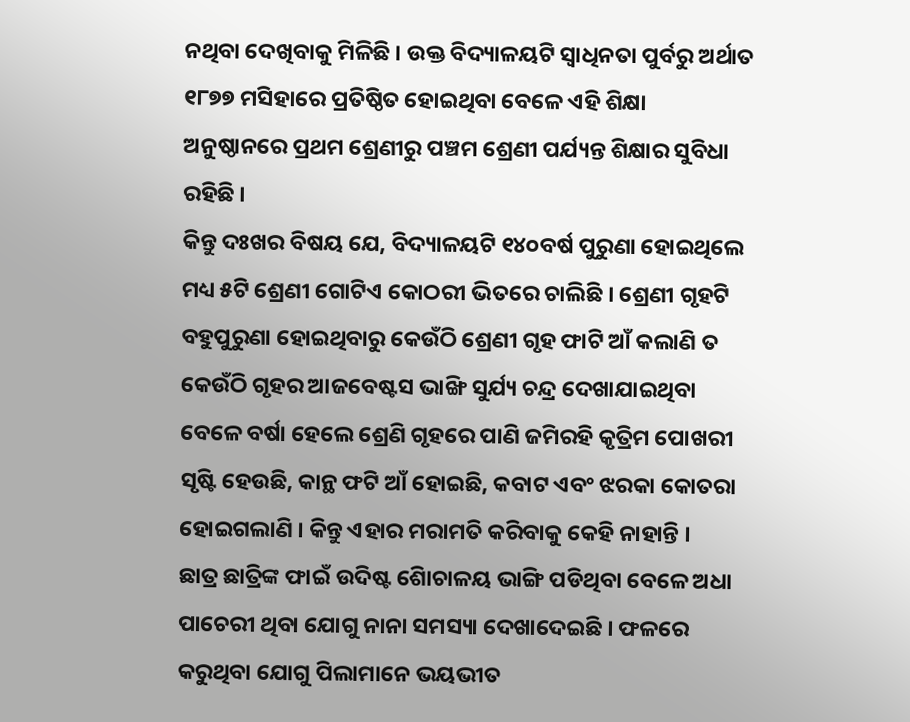ନଥିବା ଦେଖିବାକୁ ମିଳିଛି । ଉକ୍ତ ବିଦ୍ୟାଳୟଟି ସ୍ୱାଧିନତା ପୁର୍ବରୁ ଅର୍ଥାତ ୧୮୭୭ ମସିହାରେ ପ୍ରତିଷ୍ଠିତ ହୋଇଥିବା ବେଳେ ଏହି ଶିକ୍ଷା ଅନୁଷ୍ଠାନରେ ପ୍ରଥମ ଶ୍ରେଣୀରୁ ପଞ୍ଚମ ଶ୍ରେଣୀ ପର୍ଯ୍ୟନ୍ତ ଶିକ୍ଷାର ସୁବିଧା ରହିଛି ।
କିନ୍ତୁ ଦଃଖର ବିଷୟ ଯେ, ବିଦ୍ୟାଳୟଟି ୧୪୦ବର୍ଷ ପୁରୁଣା ହୋଇଥିଲେ ମଧ୍ୟ ୫ଟି ଶ୍ରେଣୀ ଗୋଟିଏ କୋଠରୀ ଭିତରେ ଚାଲିଛି । ଶ୍ରେଣୀ ଗୃହଟି ବହୁପୁରୁଣା ହୋଇଥିବାରୁ କେଉଁଠି ଶ୍ରେଣୀ ଗୃହ ଫାଟି ଆଁ କଲାଣି ତ କେଉଁଠି ଗୃହର ଆଜବେଷ୍ଟସ ଭାଙ୍ଖି ସୁର୍ଯ୍ୟ ଚନ୍ଦ୍ର ଦେଖାଯାଇଥିବା ବେଳେ ବର୍ଷା ହେଲେ ଶ୍ରେଣି ଗୃହରେ ପାଣି ଜମିରହି କୃତ୍ରିମ ପୋଖରୀ ସୃଷ୍ଟି ହେଉଛି, କାନ୍ଥ ଫଟି ଆଁ ହୋଇଛି, କବାଟ ଏବଂ ଝରକା କୋତରା ହୋଇଗଲାଣି । କିନ୍ତୁ ଏହାର ମରାମତି କରିବାକୁ କେହି ନାହାନ୍ତି ।
ଛାତ୍ର ଛାତ୍ରିଙ୍କ ଫାଇଁ ଉଦିଷ୍ଟ ଶେିାଚାଳୟ ଭାଙ୍ଗି ପଡିଥିବା ବେଳେ ଅଧା ପାଚେରୀ ଥିବା ଯୋଗୁ ନାନା ସମସ୍ୟା ଦେଖାଦେଇଛି । ଫଳରେ କରୁଥିବା ଯୋଗୁ ପିଲାମାନେ ଭୟଭୀତ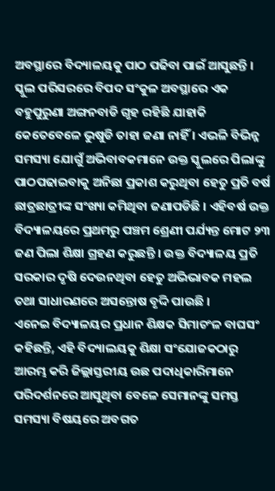ଅବସ୍ଥାରେ ବିଦ୍ୟାଳୟକୁ ପାଠ ପଢିବା ପାଇଁ ଆସୁଛନ୍ତି । ସ୍କୁଲ ପରିସରରେ ବିପଦ ସଂକୁଳ ଅବସ୍ଥାରେ ଏକ ବହୁପୁରୁଣା ଅଙ୍ଗନବାଡି ଗୃହ ରହିଛି ଯାହାକି କେତେବେଳେ ଭୁଷୁଡି ତାହା ଜଣା ନାହିଁ । ଏଭଳି ବିଭିନ୍ନ ସମସ୍ୟା ଯୋଗୁଁ ଅଭିବାବକମାନେ ଉକ୍ତ ସ୍କୁଲରେ ପିଲାଙ୍କୁ ପାଠପଢାଇବାକୁ ଅନିଛା ପ୍ରକାଶ କରୁଥିବା ହେତୁ ପ୍ରତି ବର୍ଷ ଛାତ୍ରଛାତ୍ରୀଙ୍କ ସଂଖ୍ୟା କମିଥିବା ଜଣାପଡିଛି । ଏହିବର୍ଷ ଉକ୍ତ ବିଦ୍ୟାଳୟରେ ପ୍ରଥମରୁ ପଞ୍ଚମ ଶ୍ରେଣୀ ପର୍ଯ୍ୟନ୍ତ ମୋଟ ୨୩ ଜଣ ପିଲା ଶିକ୍ଷା ଗ୍ରହଣ କରୁଛନ୍ତି । ଉକ୍ତ ବିଦ୍ୟାଳୟ ପ୍ରତି ସରକାର ଦୃଷି ଦେଉନଥିବା ହେତୁ ଅଭିଭାବକ ମହଲ ତଥା ସାଧାରଣରେ ଅସନ୍ତୋଷ ବୃଦ୍ଦି ପାଉଛି ।
ଏନେଇ ବିଦ୍ୟାଳୟର ପ୍ରଧାନ ଶିକ୍ଷକ ସିମାଚଂଳ ବାଘସଂ କହିଛନ୍ତି, ଏହି ବିଦ୍ୟାଲୟକୁ ଶିକ୍ଷା ସଂଯୋଜକଠାରୁ ଆରମ୍ଭ କରି ଜିଲ୍ଲାସ୍ତରୀୟ ଉଛ ପଦାଧିକାରିମାନେ ପରିଦର୍ଶନରେ ଆସୁଥିବା ବେଳେ ସେମାନଙ୍କୁ ସମସ୍ତ ସମସ୍ୟା ବିଷୟରେ ଅବଗତ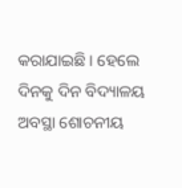କରାଯାଇଛି । ହେଲେ ଦିନକୁ ଦିନ ବିଦ୍ୟାଳୟ ଅବସ୍ଥା ଶୋଚନୀୟ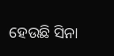ହେଉଛି ସିନା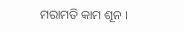ମରାମତି କାମ ଶୂନ ।